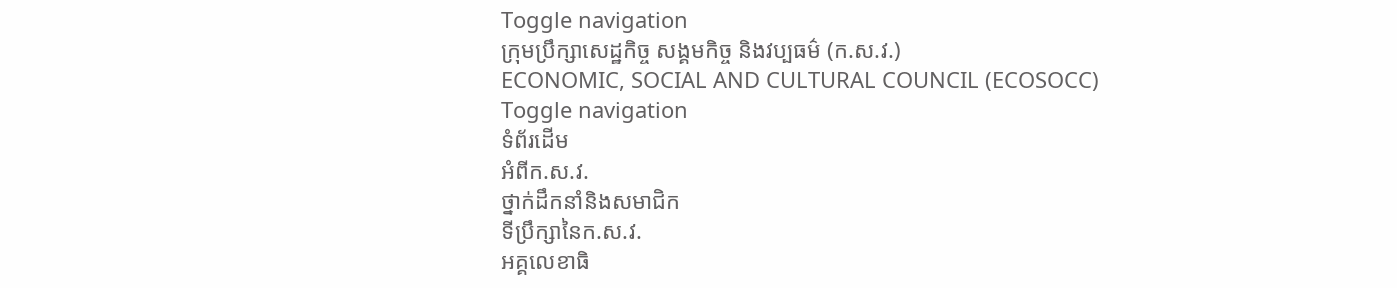Toggle navigation
ក្រុមប្រឹក្សាសេដ្ឋកិច្ច សង្គមកិច្ច និងវប្បធម៌ (ក.ស.វ.)
ECONOMIC, SOCIAL AND CULTURAL COUNCIL (ECOSOCC)
Toggle navigation
ទំព័រដើម
អំពីក.ស.វ.
ថ្នាក់ដឹកនាំនិងសមាជិក
ទីប្រឹក្សានៃក.ស.វ.
អគ្គលេខាធិ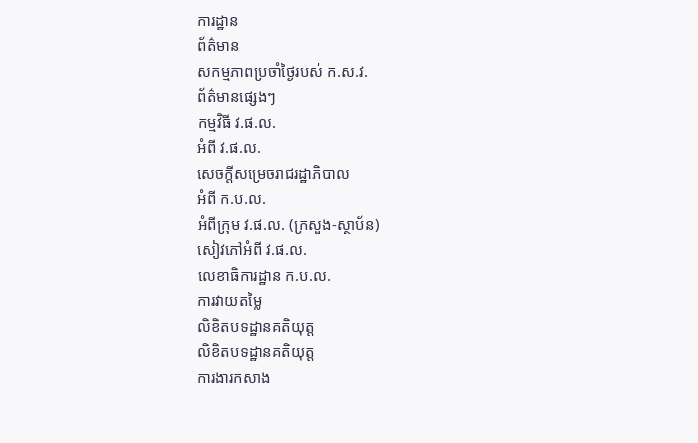ការដ្ឋាន
ព័ត៌មាន
សកម្មភាពប្រចាំថ្ងៃរបស់ ក.ស.វ.
ព័ត៌មានផ្សេងៗ
កម្មវិធី វ.ផ.ល.
អំពី វ.ផ.ល.
សេចក្ដីសម្រេចរាជរដ្ឋាភិបាល
អំពី ក.ប.ល.
អំពីក្រុម វ.ផ.ល. (ក្រសួង-ស្ថាប័ន)
សៀវភៅអំពី វ.ផ.ល.
លេខាធិការដ្ឋាន ក.ប.ល.
ការវាយតម្លៃ
លិខិតបទដ្ឋានគតិយុត្ត
លិខិតបទដ្ឋានគតិយុត្ត
ការងារកសាង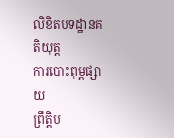លិខិតបទដ្ឋានគតិយុត្ត
ការបោះពុម្ពផ្សាយ
ព្រឹត្តិប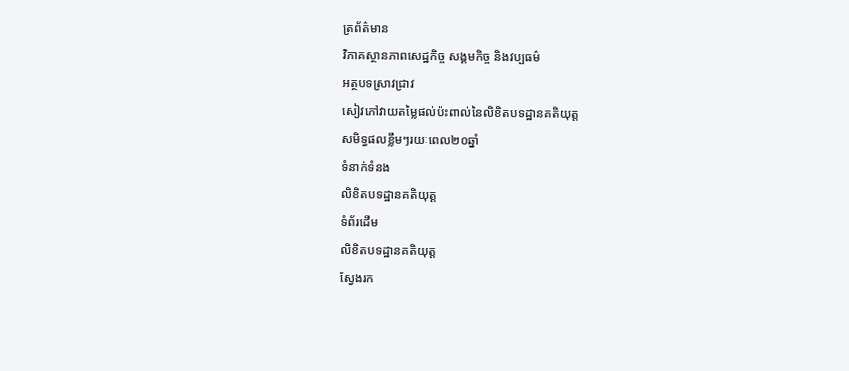ត្រព័ត៌មាន
វិភាគស្ថានភាពសេដ្ឋកិច្ច សង្គមកិច្ច និងវប្បធម៌
អត្ថបទស្រាវជ្រាវ
សៀវភៅវាយតម្លៃផល់ប៉ះពាល់នៃលិខិតបទដ្ឋានគតិយុត្ត
សមិទ្ធផលខ្លឹមៗរយៈពេល២០ឆ្នាំ
ទំនាក់ទំនង
លិខិតបទដ្ឋានគតិយុត្ត
ទំព័រដើម
លិខិតបទដ្ឋានគតិយុត្ត
ស្វែងរក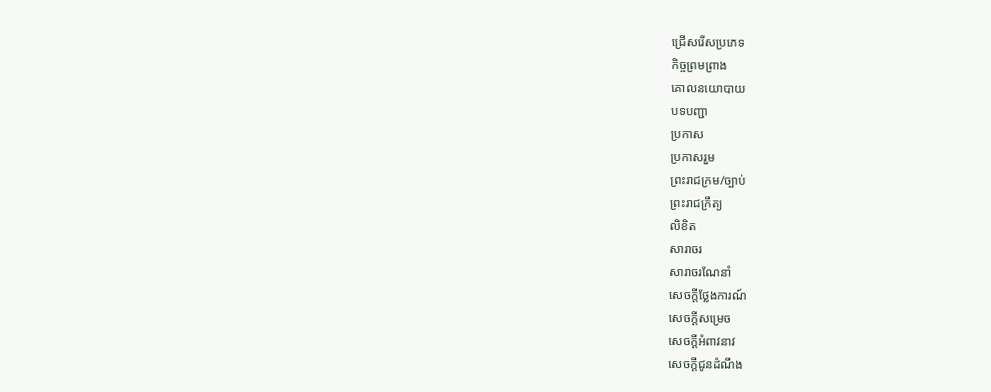ជ្រើសរើសប្រភេទ
កិច្ចព្រមព្រាង
គោលនយោបាយ
បទបញ្ជា
ប្រកាស
ប្រកាសរួម
ព្រះរាជក្រម/ច្បាប់
ព្រះរាជក្រឹត្យ
លិខិត
សារាចរ
សារាចរណែនាំ
សេចក្ដីថ្លែងការណ៍
សេចក្ដីសម្រេច
សេចក្ដីអំពាវនាវ
សេចក្តីជូនដំណឹង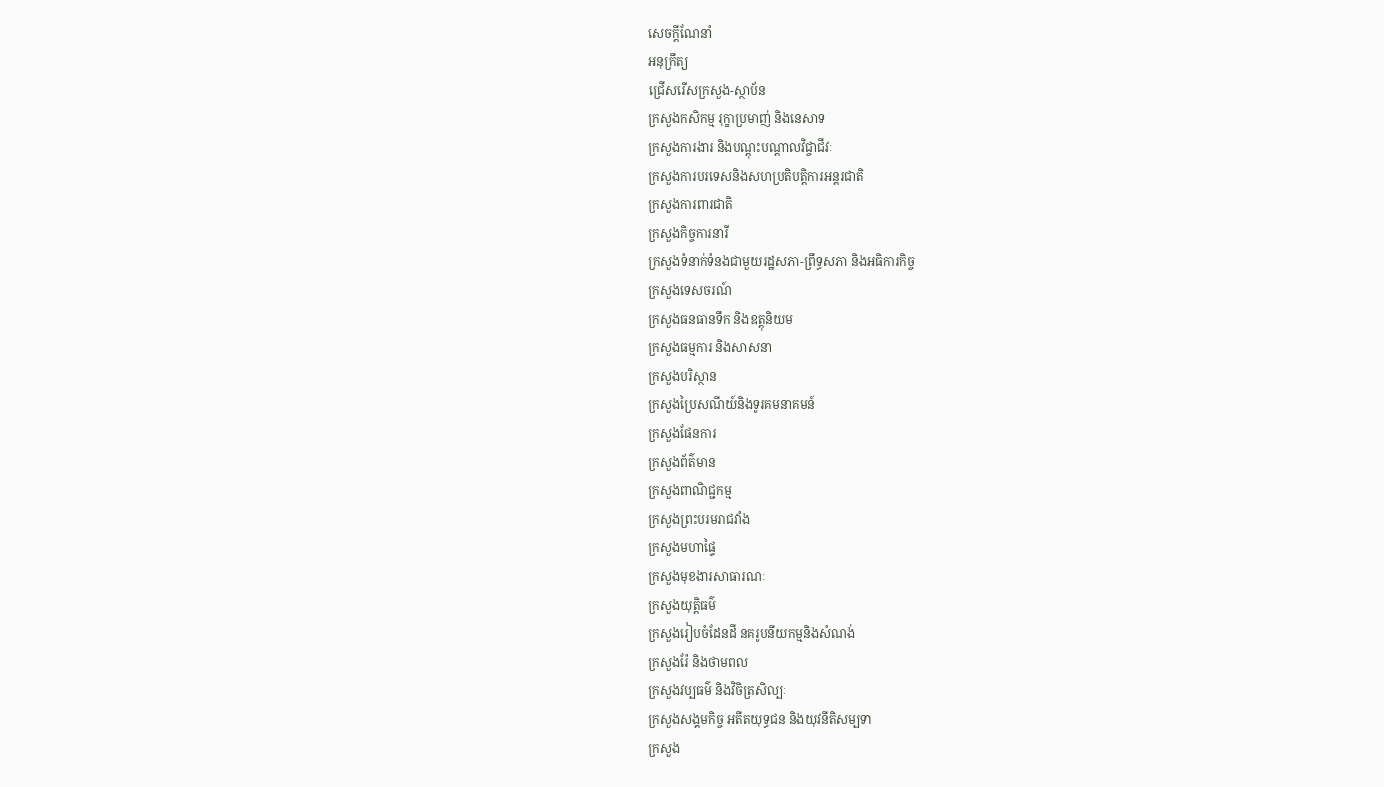សេចក្តីណែនាំ
អនុក្រឹត្យ
ជ្រើសរើសក្រសួង-ស្ថាប័ន
ក្រសួងកសិកម្ម រុក្ខាប្រមាញ់ និងនេសាទ
ក្រសួងការងារ និងបណ្តុះបណ្តាលវិជ្ចាជីវៈ
ក្រសួងការបរទេសនិងសហប្រតិបត្តិការអន្តរជាតិ
ក្រសួងការពារជាតិ
ក្រសួងកិច្ចការនារី
ក្រសួងទំនាក់ទំនងជាមួយរដ្ឋសភា-ព្រឹទ្ធសភា និងអធិការកិច្ច
ក្រសួងទេសចរណ៍
ក្រសួងធនធានទឹក និងឧត្តុនិយម
ក្រសួងធម្មការ និងសាសនា
ក្រសួងបរិស្ថាន
ក្រសួងប្រៃសណីយ៍និងទូរគមនាគមន៍
ក្រសួងផែនការ
ក្រសួងព័ត៌មាន
ក្រសួងពាណិជ្ជកម្ម
ក្រសួងព្រះបរមរាជវាំង
ក្រសួងមហាផ្ទៃ
ក្រសួងមុខងារសាធារណៈ
ក្រសួងយុត្តិធម៌
ក្រសួងរៀបចំដែនដី នគរូបនីយកម្មនិងសំណង់
ក្រសួងរ៉ែ និងថាមពល
ក្រសួងវប្បធម៌ និងវិចិត្រសិល្បៈ
ក្រសួងសង្គមកិច្ច អតីតយុទ្ធជន និងយុវនីតិសម្បទា
ក្រសួង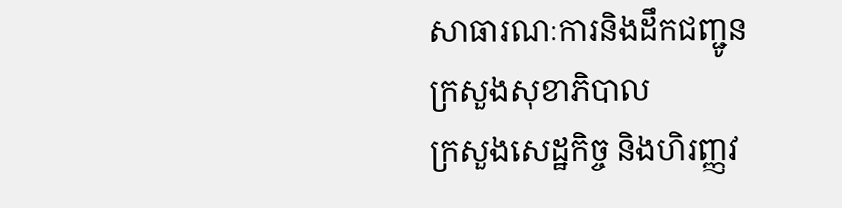សាធារណៈការនិងដឹកជញ្ជូន
ក្រសួងសុខាភិបាល
ក្រសួងសេដ្ឋកិច្ច និងហិរញ្ញវ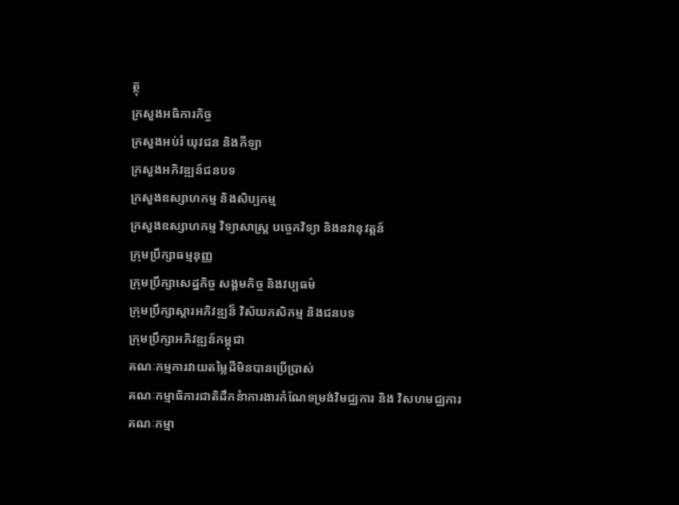ត្ថុ
ក្រសួងអធិការកិច្ច
ក្រសួងអប់រំ យុវជន និងកីឡា
ក្រសួងអភិវឌ្ឍន៍ជនបទ
ក្រសួងឧស្សាហកម្ម និងសិប្បកម្ម
ក្រសួងឧស្សាហកម្ម វិទ្យាសាស្រ្ត បច្ចេកវិទ្យា និងនវានុវត្តន៍
ក្រុមប្រឹក្សាធម្មនុញ្ញ
ក្រុមប្រឹក្សាសេដ្ឋកិច្ច សង្គមកិច្ច និងវប្បធម៌
ក្រុមប្រឹក្សាស្ដារអភិវឌ្ឍន៏ វិស័យកសិកម្ម និងជនបទ
ក្រុមប្រឹក្សាអភិវឌ្ឍន៍កម្ពុជា
គណៈកម្មការវាយតម្លៃដីមិនបានប្រើប្រាស់
គណៈកម្មាធិការជាតិដឹកនំាការងារកំណែទម្រង់វិមជ្ឈការ និង វិសហមជ្ឈការ
គណៈកម្មា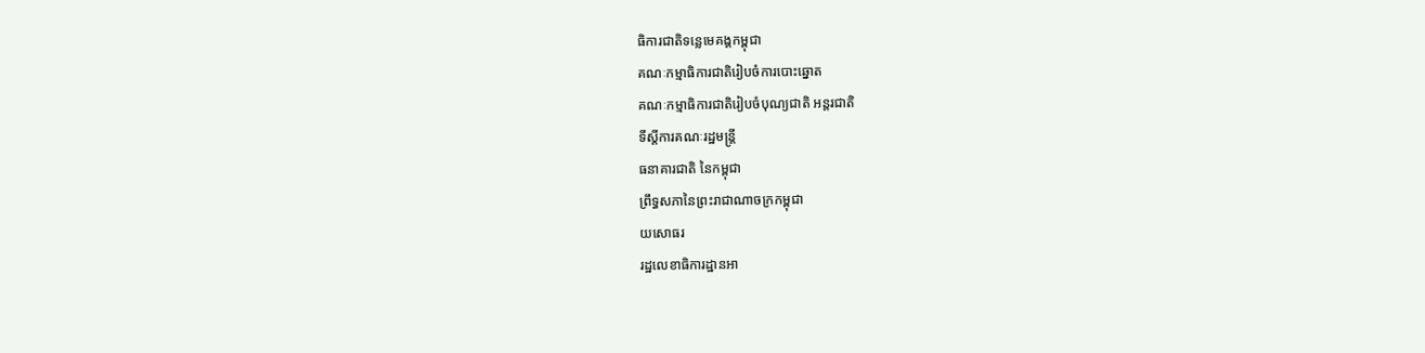ធិការជាតិទន្លេមេគង្គកម្ពុជា
គណៈកម្មាធិការជាតិរៀបចំការបោះឆ្នោត
គណៈកម្មាធិការជាតិរៀបចំបុណ្យជាតិ អន្ដរជាតិ
ទីស្តីការគណៈរដ្ឋមន្ត្រី
ធនាគារជាតិ នៃកម្ពុជា
ព្រឹទ្ធសភានៃព្រះរាជាណាចក្រកម្ពុជា
យសោធរ
រដ្ឋលេខាធិការដ្ឋានអា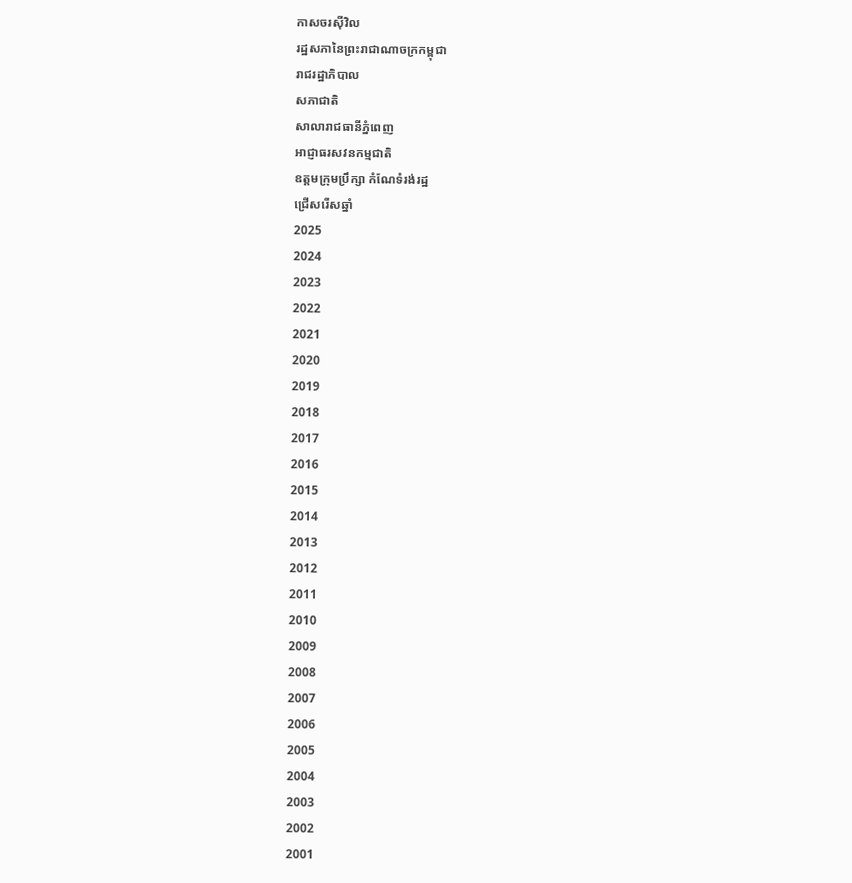កាសចរស៊ីវិល
រដ្ឋសភានៃព្រះរាជាណាចក្រកម្ពុជា
រាជរដ្ឋាភិបាល
សភាជាតិ
សាលារាជធានីភ្នំពេញ
អាជ្ញាធរសវនកម្មជាតិ
ឧត្តមក្រុមប្រឹក្សា កំណែទំរង់រដ្ឋ
ជ្រើសរើសឆ្នាំ
2025
2024
2023
2022
2021
2020
2019
2018
2017
2016
2015
2014
2013
2012
2011
2010
2009
2008
2007
2006
2005
2004
2003
2002
2001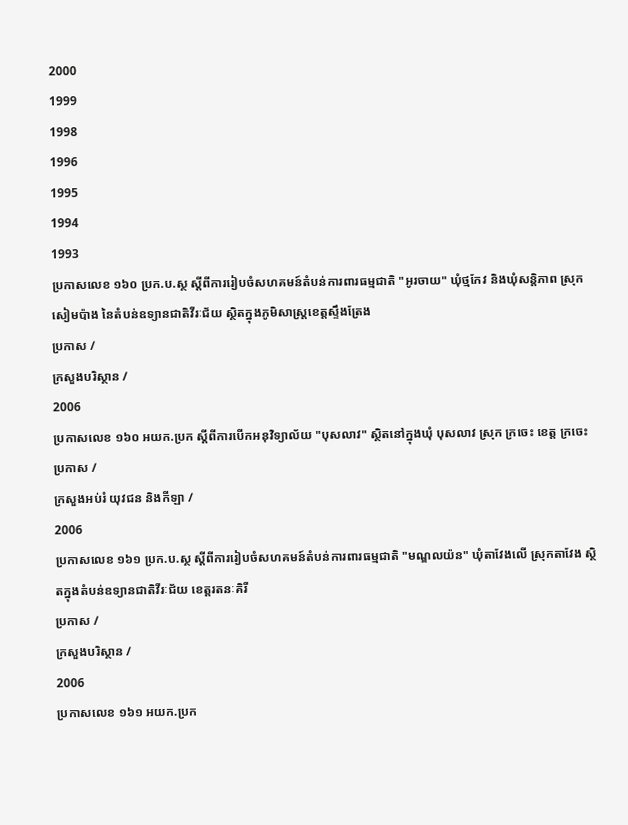2000
1999
1998
1996
1995
1994
1993
ប្រកាសលេខ ១៦០ ប្រក.ប.ស្ថ ស្ដីពីការរៀបចំសហគមន៍តំបន់ការពារធម្មជាតិ "អូរចាយ" ឃុំថ្មកែវ និងឃុំសន្ដិភាព ស្រុកសៀមប៉ាង នៃតំបន់ឧទ្យានជាតិវីរៈជ័យ ស្ថិតក្នុងភូមិសាស្រ្ដខេត្តស្ទឹងត្រែង
ប្រកាស /
ក្រសួងបរិស្ថាន /
2006
ប្រកាសលេខ ១៦០ អយក.ប្រក ស្ដីពីការបើកអនុវិទ្យាល័យ "បុសលាវ" ស្ថិតនៅក្នុងឃុំ បុសលាវ ស្រុក ក្រចេះ ខេត្ត ក្រចេះ
ប្រកាស /
ក្រសួងអប់រំ យុវជន និងកីឡា /
2006
ប្រកាសលេខ ១៦១ ប្រក.ប.ស្ថ ស្ដីពីការរៀបចំសហគមន៍តំបន់ការពារធម្មជាតិ "មណ្ឌលយ៉ន" ឃុំតាវែងលើ ស្រុកតាវែង ស្ថិតក្នុងតំបន់ឧទ្យានជាតិវីរៈជ័យ ខេត្តរតនៈគិរី
ប្រកាស /
ក្រសួងបរិស្ថាន /
2006
ប្រកាសលេខ ១៦១ អយក.ប្រក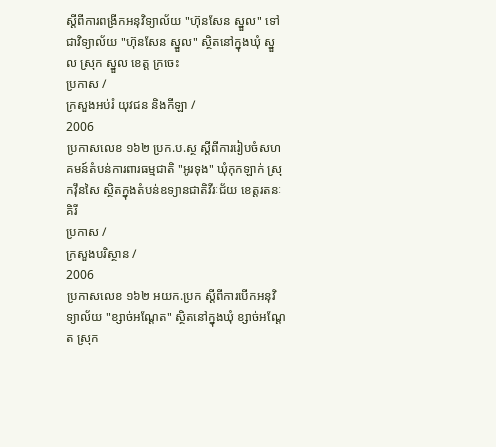ស្ដីពីការពង្រីកអនុវិទ្យាល័យ "ហ៊ុនសែន ស្នួល" ទៅជាវិទ្យាល័យ "ហ៊ុនសែន ស្នួល" ស្ថិតនៅក្នុងឃុំ ស្នួល ស្រុក ស្នួល ខេត្ត ក្រចេះ
ប្រកាស /
ក្រសួងអប់រំ យុវជន និងកីឡា /
2006
ប្រកាសលេខ ១៦២ ប្រក.ប.ស្ថ ស្ដីពីការរៀបចំសហគមន៍តំបន់ការពារធម្មជាតិ "អូរទុង" ឃុំកុកឡាក់ ស្រុកវ៉ឹនសៃ ស្ថិតក្នុងតំបន់ឧទ្យានជាតិវីរៈជ័យ ខេត្តរតនៈគិរី
ប្រកាស /
ក្រសួងបរិស្ថាន /
2006
ប្រកាសលេខ ១៦២ អយក.ប្រក ស្ដីពីការបើកអនុវិទ្យាល័យ "ខ្សាច់អណ្ដែត" ស្ថិតនៅក្នុងឃុំ ខ្សាច់អណ្ដែត ស្រុក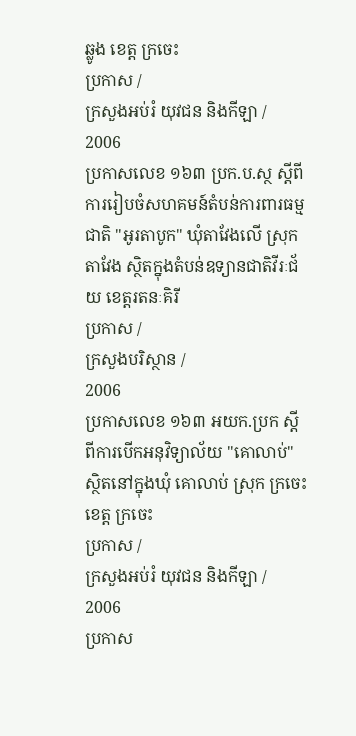ឆ្លូង ខេត្ត ក្រចេះ
ប្រកាស /
ក្រសួងអប់រំ យុវជន និងកីឡា /
2006
ប្រកាសលេខ ១៦៣ ប្រក.ប.ស្ថ ស្ដីពីការរៀបចំសហគមន៍តំបន់ការពារធម្មជាតិ "អូរតាបូក" ឃុំតាវែងលើ ស្រុកតាវែង ស្ថិតក្នុងតំបន់ឧទ្យានជាតិវីរៈជ័យ ខេត្តរតនៈគិរី
ប្រកាស /
ក្រសួងបរិស្ថាន /
2006
ប្រកាសលេខ ១៦៣ អយក.ប្រក ស្ដីពីការបើកអនុវិទ្យាល័យ "គោលាប់" ស្ថិតនៅក្នុងឃុំ គោលាប់ ស្រុក ក្រចេះ ខេត្ត ក្រចេះ
ប្រកាស /
ក្រសួងអប់រំ យុវជន និងកីឡា /
2006
ប្រកាស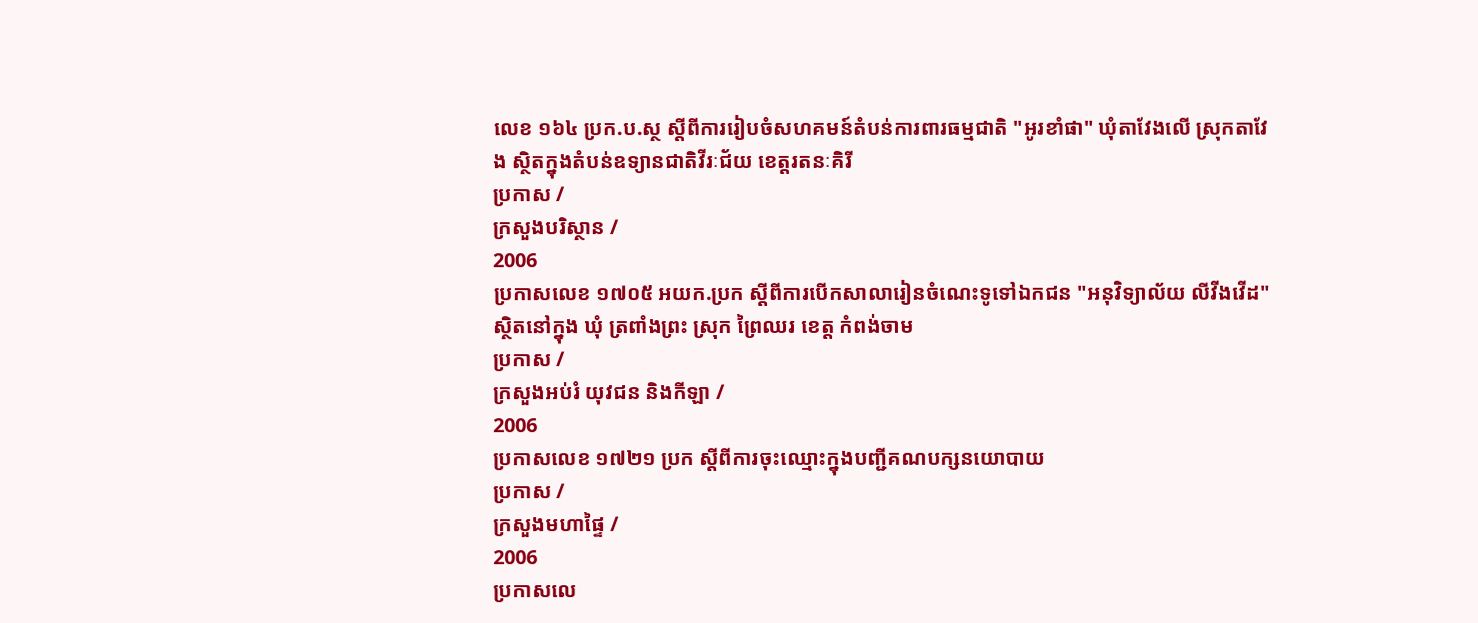លេខ ១៦៤ ប្រក.ប.ស្ថ ស្ដីពីការរៀបចំសហគមន៍តំបន់ការពារធម្មជាតិ "អូរខាំផា" ឃុំតាវែងលើ ស្រុកតាវែង ស្ថិតក្នុងតំបន់ឧទ្យានជាតិវីរៈជ័យ ខេត្តរតនៈគិរី
ប្រកាស /
ក្រសួងបរិស្ថាន /
2006
ប្រកាសលេខ ១៧០៥ អយក.ប្រក ស្ដីពីការបើកសាលារៀនចំណេះទូទៅឯកជន "អនុវិទ្យាល័យ លីវីងវើដ" ស្ថិតនៅក្នុង ឃុំ ត្រពាំងព្រះ ស្រុក ព្រៃឈរ ខេត្ត កំពង់ចាម
ប្រកាស /
ក្រសួងអប់រំ យុវជន និងកីឡា /
2006
ប្រកាសលេខ ១៧២១ ប្រក ស្ដីពីការចុះឈ្មោះក្នុងបញ្ជីគណបក្សនយោបាយ
ប្រកាស /
ក្រសួងមហាផ្ទៃ /
2006
ប្រកាសលេ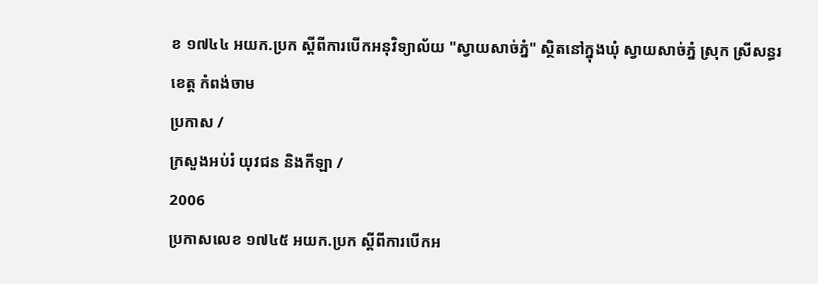ខ ១៧៤៤ អយក.ប្រក ស្ដីពីការបើកអនុវិទ្យាល័យ "ស្វាយសាច់ភ្នំ" ស្ថិតនៅក្នុងឃុំ ស្វាយសាច់ភ្នំ ស្រុក ស្រីសន្ធរ ខេត្ត កំពង់ចាម
ប្រកាស /
ក្រសួងអប់រំ យុវជន និងកីឡា /
2006
ប្រកាសលេខ ១៧៤៥ អយក.ប្រក ស្ដីពីការបើកអ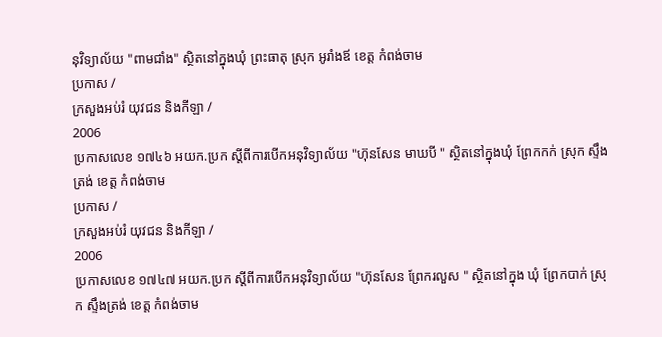នុវិទ្យាល័យ "ពាមជាំង" ស្ថិតនៅក្នុងឃុំ ព្រះធាតុ ស្រុក អូរាំងឪ ខេត្ត កំពង់ចាម
ប្រកាស /
ក្រសួងអប់រំ យុវជន និងកីឡា /
2006
ប្រកាសលេខ ១៧៤៦ អយក.ប្រក ស្ដីពីការបើកអនុវិទ្យាល័យ "ហ៊ុនសែន មាឃបី " ស្ថិតនៅក្នុងឃុំ ព្រែកកក់ ស្រុក ស្ទឹងត្រង់ ខេត្ត កំពង់ចាម
ប្រកាស /
ក្រសួងអប់រំ យុវជន និងកីឡា /
2006
ប្រកាសលេខ ១៧៤៧ អយក.ប្រក ស្ដីពីការបើកអនុវិទ្យាល័យ "ហ៊ុនសែន ព្រែករលួស " ស្ថិតនៅក្នុង ឃុំ ព្រែកបាក់ ស្រុក ស្ទឹងត្រង់ ខេត្ត កំពង់ចាម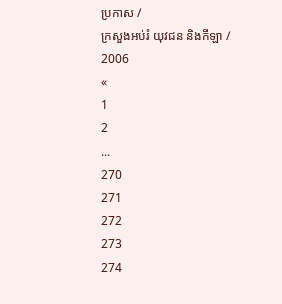ប្រកាស /
ក្រសួងអប់រំ យុវជន និងកីឡា /
2006
«
1
2
...
270
271
272
273
274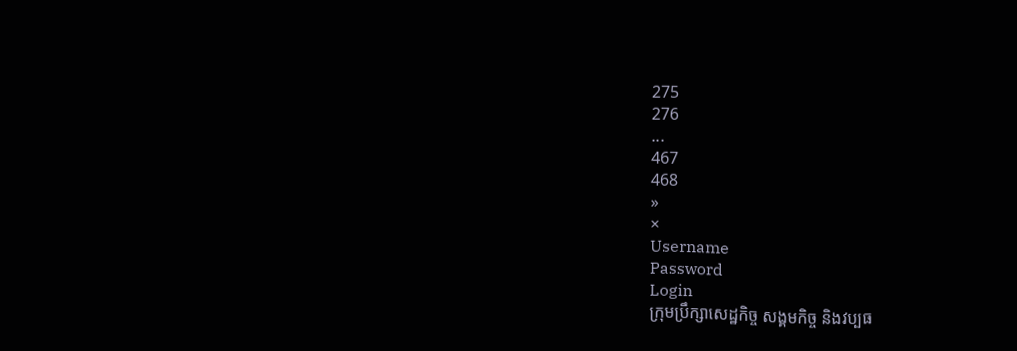275
276
...
467
468
»
×
Username
Password
Login
ក្រុមប្រឹក្សាសេដ្ឋកិច្ច សង្គមកិច្ច និងវប្បធ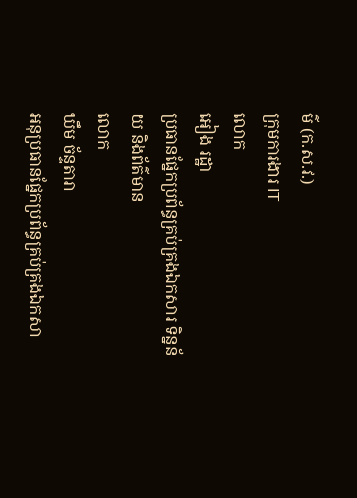ម៌ (ក.ស.វ.)
ក្រុមការងារ IT
លោក
អៀង រដ្ឋា
ប្រធានផ្នែកប្រព័ន្ធគ្រប់គ្រងឯកសារ ទិន្នន័យ និងព័ត៌មាន
លោក
ឃឹម ច័ន្ទតារា
អនុប្រធានផ្នែកប្រព័ន្ធគ្រប់គ្រងឯកសា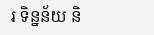រ ទិន្នន័យ និ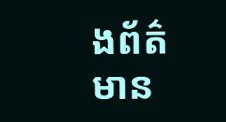ងព័ត៌មាន